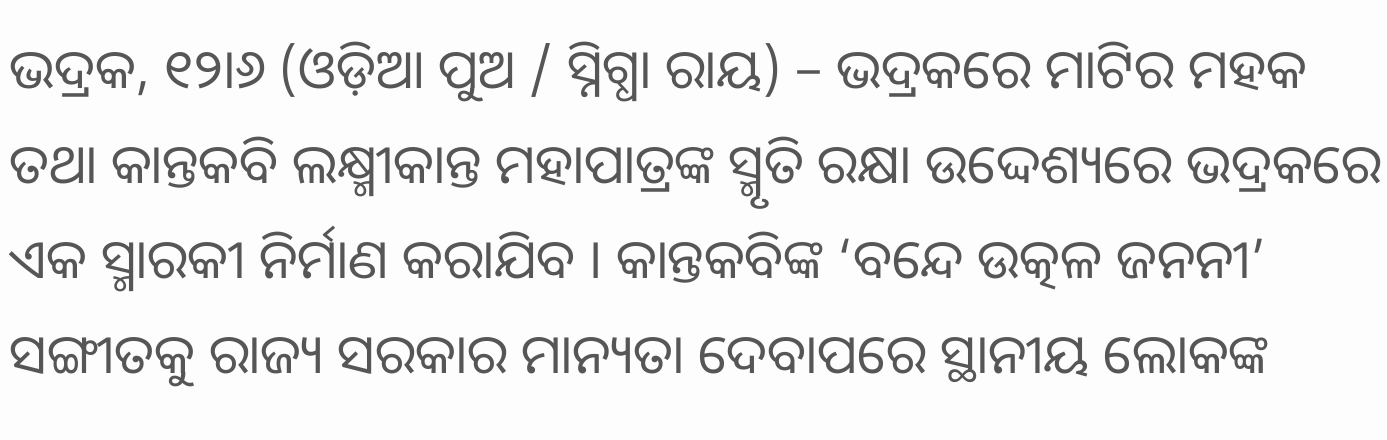ଭଦ୍ରକ, ୧୨ା୬ (ଓଡ଼ିଆ ପୁଅ / ସ୍ନିଗ୍ଧା ରାୟ) – ଭଦ୍ରକରେ ମାଟିର ମହକ ତଥା କାନ୍ତକବି ଲକ୍ଷ୍ମୀକାନ୍ତ ମହାପାତ୍ରଙ୍କ ସ୍ମୃତି ରକ୍ଷା ଉଦ୍ଦେଶ୍ୟରେ ଭଦ୍ରକରେ ଏକ ସ୍ମାରକୀ ନିର୍ମାଣ କରାଯିବ । କାନ୍ତକବିଙ୍କ ‘ବନ୍ଦେ ଉତ୍କଳ ଜନନୀ’ ସଙ୍ଗୀତକୁ ରାଜ୍ୟ ସରକାର ମାନ୍ୟତା ଦେବାପରେ ସ୍ଥାନୀୟ ଲୋକଙ୍କ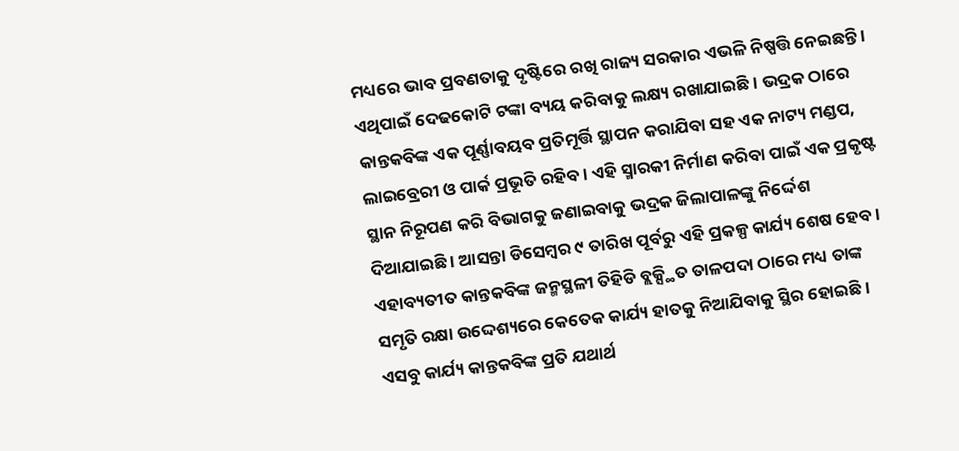ମଧ୍ୟରେ ଭାବ ପ୍ରବଣତାକୁ ଦୃଷ୍ଟିରେ ରଖି ରାଜ୍ୟ ସରକାର ଏଭଳି ନିଷ୍ପତ୍ତି ନେଇଛନ୍ତି । ଏଥିପାଇଁ ଦେଢକୋଟି ଟଙ୍କା ବ୍ୟୟ କରିବାକୁ ଲକ୍ଷ୍ୟ ରଖାଯାଇଛି । ଭଦ୍ରକ ଠାରେ କାନ୍ତକବିଙ୍କ ଏକ ପୂର୍ଣ୍ଣାବୟବ ପ୍ରତିମୂର୍ତ୍ତି ସ୍ଥାପନ କରାଯିବା ସହ ଏକ ନାଟ୍ୟ ମଣ୍ଡପ, ଲାଇବ୍ରେରୀ ଓ ପାର୍କ ପ୍ରଭୂତି ରହିବ । ଏହି ସ୍ମାରକୀ ନିର୍ମାଣ କରିବା ପାଇଁ ଏକ ପ୍ରକୃଷ୍ଟ ସ୍ଥାନ ନିରୂପଣ କରି ବିଭାଗକୁ ଜଣାଇବାକୁ ଭଦ୍ରକ ଜିଲାପାଳଙ୍କୁ ନିର୍ଦ୍ଦେଶ ଦିଆଯାଇଛି । ଆସନ୍ତା ଡିସେମ୍ବର ୯ ତାରିଖ ପୂର୍ବରୁ ଏହି ପ୍ରକଳ୍ପ କାର୍ଯ୍ୟ ଶେଷ ହେବ । ଏହାବ୍ୟତୀତ କାନ୍ତକବିଙ୍କ ଜନ୍ମସ୍ଥଳୀ ତିହିଡି ବ୍ଲକ୍ସ୍ଥିତ ତାଳପଦା ଠାରେ ମଧ୍ୟ ତାଙ୍କ ସମୃତି ରକ୍ଷା ଉଦ୍ଦେଶ୍ୟରେ କେତେକ କାର୍ଯ୍ୟ ହାତକୁ ନିଆଯିବାକୁ ସ୍ଥିର ହୋଇଛି । ଏସବୁ କାର୍ଯ୍ୟ କାନ୍ତକବିଙ୍କ ପ୍ରତି ଯଥାର୍ଥ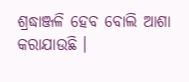ଶ୍ରଦ୍ଧାଞ୍ଜଳି ହେବ ବୋଲି ଆଶା କରାଯାଉଛି ।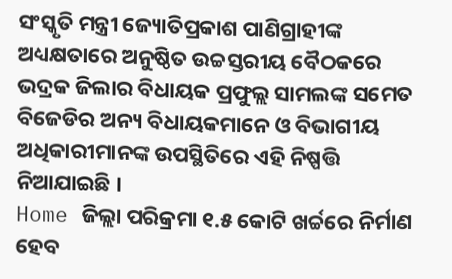ସଂସ୍କୃତି ମନ୍ତ୍ରୀ ଜ୍ୟୋତିପ୍ରକାଶ ପାଣିଗ୍ରାହୀଙ୍କ ଅଧ୍ୟକ୍ଷତାରେ ଅନୁଷ୍ଠିତ ଉଚ୍ଚସ୍ତରୀୟ ବୈଠକରେ ଭଦ୍ରକ ଜିଲାର ବିଧାୟକ ପ୍ରଫୁଲ୍ଲ ସାମଲଙ୍କ ସମେତ ବିଜେଡିର ଅନ୍ୟ ବିଧାୟକମାନେ ଓ ବିଭାଗୀୟ ଅଧିକାରୀମାନଙ୍କ ଉପସ୍ଥିତିରେ ଏହି ନିଷ୍ପତ୍ତି ନିଆଯାଇଛି ।
Home ଜିଲ୍ଲା ପରିକ୍ରମା ୧.୫ କୋଟି ଖର୍ଚ୍ଚରେ ନିର୍ମାଣ ହେବ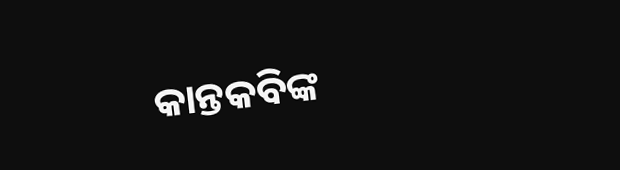କାନ୍ତକବିଙ୍କ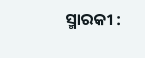ସ୍ମାରକୀ :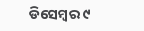ଡିସେମ୍ବର ୯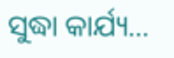ସୁଦ୍ଧା କାର୍ଯ୍ୟ...